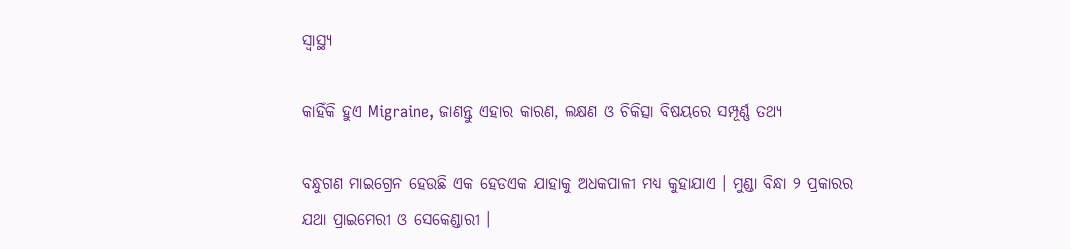ସ୍ୱାସ୍ଥ୍ୟ

କାହିଁକି ହୁଏ Migraine, ଜାଣନ୍ତୁ ଏହାର କାରଣ, ଲକ୍ଷଣ ଓ ଚିକିତ୍ସା ବିଷୟରେ ସମ୍ପୂର୍ଣ୍ଣ ତଥ୍ୟ

ବନ୍ଧୁଗଣ ମାଇଗ୍ରେନ ହେଉଛି ଏକ ହେଡଏକ ଯାହାକୁ ଅଧକପାଳୀ ମଧ୍ୟ କୁହାଯାଏ । ମୁଣ୍ଡା ବିନ୍ଧା ୨ ପ୍ରକାରର ଯଥା ପ୍ରାଇମେରୀ ଓ ସେକେଣ୍ଡାରୀ ।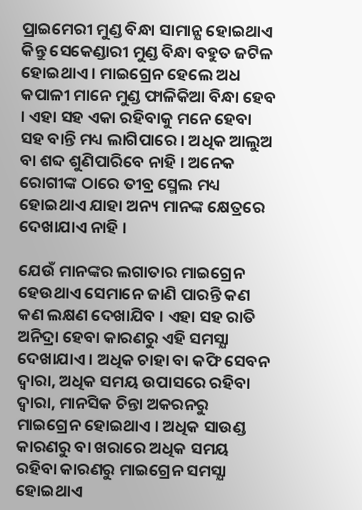ପ୍ରାଇମେରୀ ମୁଣ୍ଡ ବିନ୍ଧା ସାମାନ୍ଯ ହୋଇଥାଏ କିନ୍ତୁ ସେକେଣ୍ଡାରୀ ମୁଣ୍ଡ ବିନ୍ଧା ବହୁତ ଜଟିଳ ହୋଇଥାଏ । ମାଇଗ୍ରେନ ହେଲେ ଅଧ କପାଳୀ ମାନେ ମୁଣ୍ଡ ଫାଳିକିଆ ବିନ୍ଧା ହେବ । ଏହା ସହ ଏକା ରହିବାକୁ ମନେ ହେବା ସହ ବାନ୍ତି ମଧ୍ୟ ଲାଗିପାରେ । ଅଧିକ ଆଲୁଅ ବା ଶବ୍ଦ ଶୁଣିପାରିବେ ନାହି । ଅନେକ ରୋଗୀଙ୍କ ଠାରେ ତୀବ୍ର ସ୍ମେଲ ମଧ୍ୟ ହୋଇଥାଏ ଯାହା ଅନ୍ୟ ମାନଙ୍କ କ୍ଷେତ୍ରରେ ଦେଖାଯାଏ ନାହି ।

ଯେଉଁ ମାନଙ୍କର ଲଗାତାର ମାଇଗ୍ରେନ ହେଉଥାଏ ସେମାନେ ଜାଣି ପାରନ୍ତି କଣ କଣ ଲକ୍ଷଣ ଦେଖାଯିବ । ଏହା ସହ ରାତି ଅନିଦ୍ରା ହେବା କାରଣରୁ ଏହି ସମସ୍ଯା ଦେଖାଯାଏ । ଅଧିକ ଚାହା ବା କଫି ସେବନ ଦ୍ଵାରା, ଅଧିକ ସମୟ ଉପାସରେ ରହିବା ଦ୍ଵାରା, ମାନସିକ ଚିନ୍ତା ଅକରନରୁ ମାଇଗ୍ରେନ ହୋଇଥାଏ । ଅଧିକ ସାଉଣ୍ଡ କାରଣରୁ ବା ଖରାରେ ଅଧିକ ସମୟ ରହିବା କାରଣରୁ ମାଇଗ୍ରେନ ସମସ୍ଯା ହୋଇଥାଏ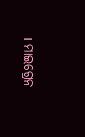। ମାଇଗ୍ରେନ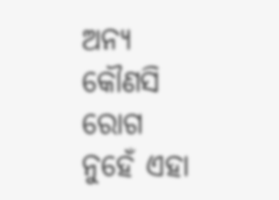ଅନ୍ୟ କୌଣସି ରୋଗ ନୁହେଁ ଏହା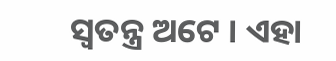ସ୍ଵତନ୍ତ୍ର ଅଟେ । ଏହା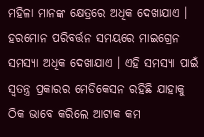ମହିଳା ମାନଙ୍କ କ୍ଷେତ୍ରରେ ଅଧିକ ଦେଖାଯାଏ । ହରମୋନ ପରିବର୍ତ୍ତନ ସମୟରେ ମାଇଗ୍ରେନ ସମସ୍ଯା ଅଧିକ ଦେଖାଯାଏ । ଏହି ସମସ୍ଯା ପାଇଁ ସ୍ଵତନ୍ତ୍ର ପ୍ରକାରର ମେଡିକେସନ ରହିଛି ଯାହାକୁ ଠିକ ଭାବେ କରିଲେ ଆଟାକ କମ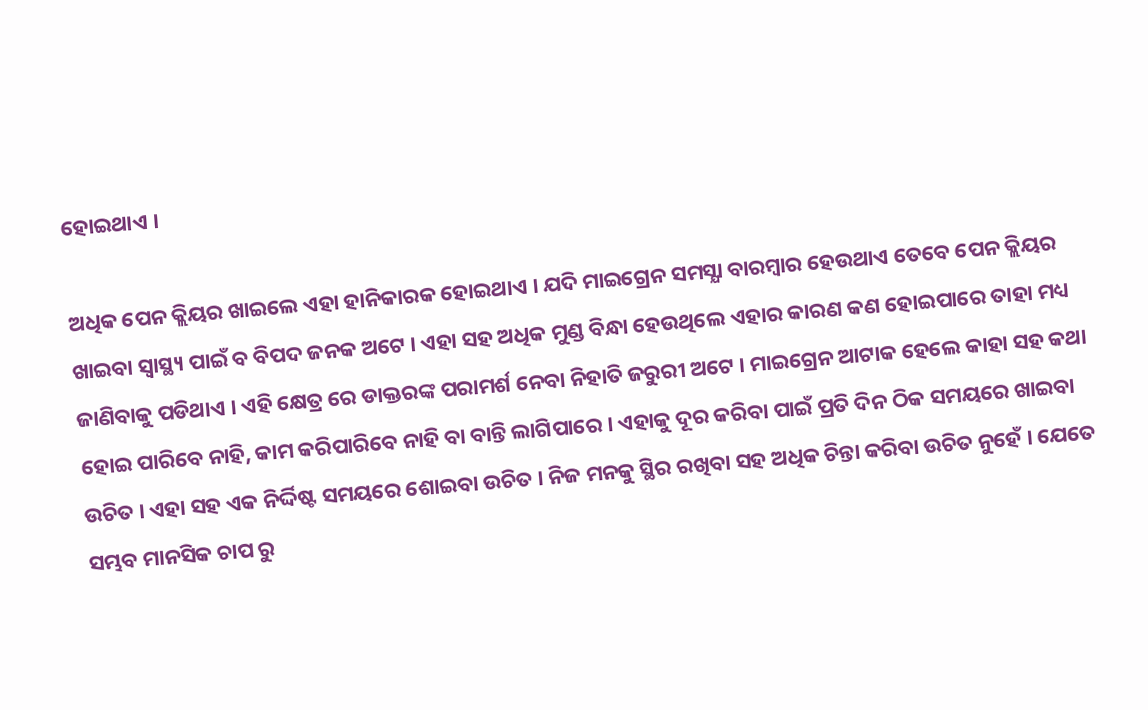ହୋଇଥାଏ ।

ଅଧିକ ପେନ କ୍ଲିୟର ଖାଇଲେ ଏହା ହାନିକାରକ ହୋଇଥାଏ । ଯଦି ମାଇଗ୍ରେନ ସମସ୍ଯା ବାରମ୍ବାର ହେଉଥାଏ ତେବେ ପେନ କ୍ଲିୟର ଖାଇବା ସ୍ୱାସ୍ଥ୍ୟ ପାଇଁ ବ ବିପଦ ଜନକ ଅଟେ । ଏହା ସହ ଅଧିକ ମୁଣ୍ଡ ବିନ୍ଧା ହେଉଥିଲେ ଏହାର କାରଣ କଣ ହୋଇପାରେ ତାହା ମଧ୍ୟ ଜାଣିବାକୁ ପଡିଥାଏ । ଏହି କ୍ଷେତ୍ର ରେ ଡାକ୍ତରଙ୍କ ପରାମର୍ଶ ନେବା ନିହାତି ଜରୁରୀ ଅଟେ । ମାଇଗ୍ରେନ ଆଟାକ ହେଲେ କାହା ସହ କଥା ହୋଇ ପାରିବେ ନାହି, କାମ କରିପାରିବେ ନାହି ବା ବାନ୍ତି ଲାଗିପାରେ । ଏହାକୁ ଦୂର କରିବା ପାଇଁ ପ୍ରତି ଦିନ ଠିକ ସମୟରେ ଖାଇବା ଉଚିତ । ଏହା ସହ ଏକ ନିର୍ଦ୍ଦିଷ୍ଟ ସମୟରେ ଶୋଇବା ଉଚିତ । ନିଜ ମନକୁ ସ୍ଥିର ରଖିବା ସହ ଅଧିକ ଚିନ୍ତା କରିବା ଉଚିତ ନୁହେଁ । ଯେତେ ସମ୍ଭବ ମାନସିକ ଚାପ ରୁ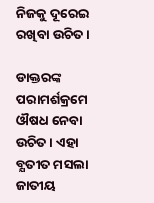ନିଜକୁ ଦୂରେଇ ରଖିବା ଉଚିତ ।

ଡାକ୍ତରଙ୍କ ପରାମର୍ଶକ୍ରମେ ଔଷଧ ନେବା ଉଚିତ । ଏହା ବ୍ଯତୀତ ମସଲା ଜାତୀୟ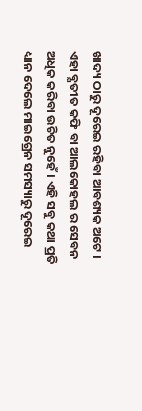ଖାଦ୍ୟ ଠାରୁ ଦୂରେଇ ରହିବା ଆବଶ୍ୟକ ଅଟେ । ଏହା ବ୍ଯତୀତ କଫି ବା ଆଲକୋହଲ ର ସେବନ ଅଧିକ କରିବା ଉଚିତ ନୁହେଁ । ଏହି ସବୁ କଥା ପ୍ରତି ଧ୍ୟାନ ଦେଲେ ମାଇଗ୍ରେନ ସମସ୍ୟାରୁ ଦୂରେଇ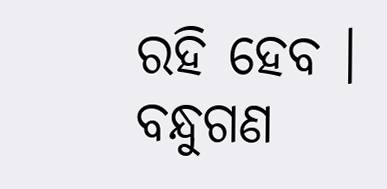ରହି ହେବ । ବନ୍ଧୁଗଣ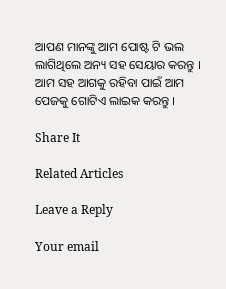ଆପଣ ମାନଙ୍କୁ ଆମ ପୋଷ୍ଟ ଟି ଭଲ ଲାଗିଥିଲେ ଅନ୍ୟ ସହ ସେୟାର କରନ୍ତୁ । ଆମ ସହ ଆଗକୁ ରହିବା ପାଇଁ ଆମ ପେଜକୁ ଗୋଟିଏ ଲାଇକ କରନ୍ତୁ ।

Share It

Related Articles

Leave a Reply

Your email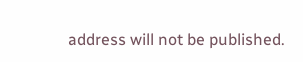address will not be published.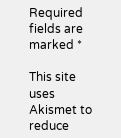Required fields are marked *

This site uses Akismet to reduce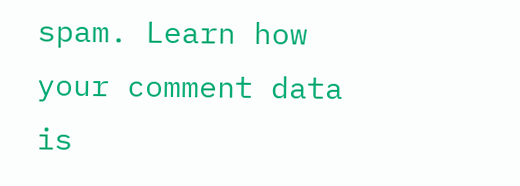spam. Learn how your comment data is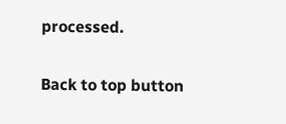processed.

Back to top button